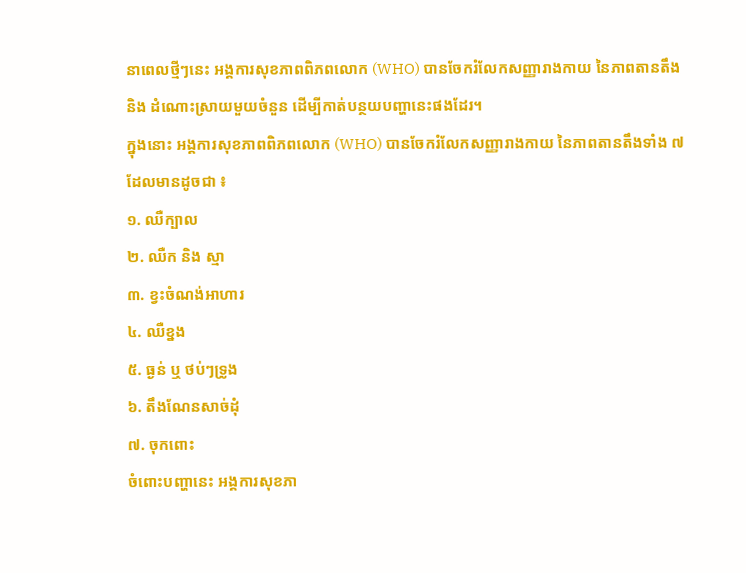នាពេលថ្មីៗនេះ អង្គការសុខភាពពិភពលោក (WHO) បានចែករំលែកសញ្ញារាងកាយ នៃភាពតានតឹង និង ដំណោះស្រាយមួយចំនួន ដើម្បីកាត់បន្ថយបញ្ហានេះផងដែរ។
ក្នុងនោះ អង្គការសុខភាពពិភពលោក (WHO) បានចែករំលែកសញ្ញារាងកាយ នៃភាពតានតឹងទាំង ៧ ដែលមានដូចជា ៖
១. ឈឺក្បាល
២. ឈឺក និង ស្មា
៣. ខ្វះចំណង់អាហារ
៤. ឈឺខ្នង
៥. ធ្ងន់ ឬ ថប់ៗទ្រូង
៦. តឹងណែនសាច់ដុំ
៧. ចុកពោះ
ចំពោះបញ្ហានេះ អង្គការសុខភា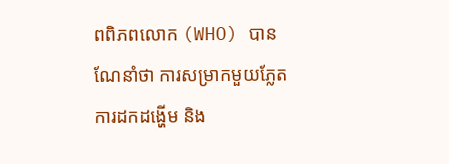ពពិភពលោក (WHO) បានណែនាំថា ការសម្រាកមួយភ្លែត ការដកដង្ហើម និង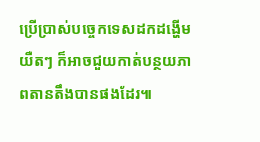ប្រើប្រាស់បច្ចេកទេសដកដង្ហើមយឺតៗ ក៏អាចជួយកាត់បន្ថយភាពតានតឹងបានផងដែរ៕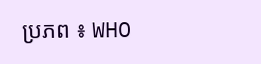ប្រភព ៖ WHO